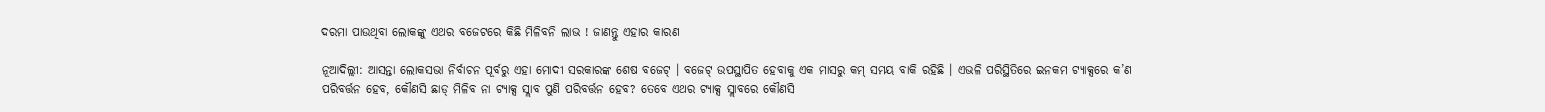ଦରମା ପାଉଥିବା ଲୋକଙ୍କୁ ଏଥର ବଜେଟରେ କିଛି ମିଳିବନି ଲାଭ ! ଜାଣନ୍ତୁ ଏହାର କାରଣ

ନୂଆଦିଲ୍ଲୀ: ଆସନ୍ତା ଲୋକସଭା ନିର୍ବାଚନ ପୂର୍ବରୁ ଏହା ମୋଦୀ ସରକାରଙ୍କ ଶେଷ ବଜେଟ୍ । ବଜେଟ୍ ଉପସ୍ଥାପିତ ହେବାକୁ ଏକ ମାସରୁ କମ୍ ସମୟ ବାକି ରହିଛି । ଏଭଳି ପରିସ୍ଥିତିରେ ଇନକମ ଟ୍ୟାକ୍ସରେ କ’ଣ ପରିବର୍ତ୍ତନ ହେବ, କୌଣସି ଛାଡ୍ ମିଳିବ ନା ଟ୍ୟାକ୍ସ ସ୍ଲାବ ପୁଣି ପରିବର୍ତ୍ତନ ହେବ? ତେବେ ଏଥର ଟ୍ୟାକ୍ସ ସ୍ଲାବରେ କୌଣସି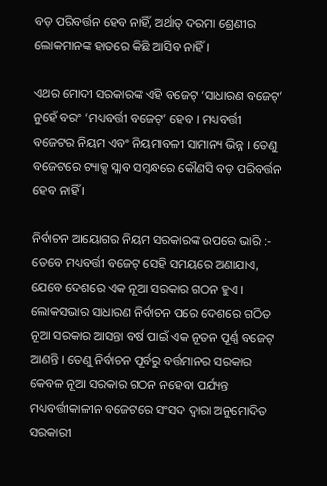ବଡ଼ ପରିବର୍ତ୍ତନ ହେବ ନାହିଁ, ଅର୍ଥାତ୍ ଦରମା ଶ୍ରେଣୀର ଲୋକମାନଙ୍କ ହାତରେ କିଛି ଆସିବ ନାହିଁ ।

ଏଥର ମୋଦୀ ସରକାରଙ୍କ ଏହି ବଜେଟ୍ ‘ସାଧାରଣ ବଜେଟ୍’ ନୁହେଁ ବରଂ ‘ମଧ୍ୟବର୍ତ୍ତୀ ବଜେଟ୍’ ହେବ । ମଧ୍ୟବର୍ତ୍ତୀ ବଜେଟର ନିୟମ ଏବଂ ନିୟମାବଳୀ ସାମାନ୍ୟ ଭିନ୍ନ । ତେଣୁ ବଜେଟରେ ଟ୍ୟାକ୍ସ ସ୍ଲାବ ସମ୍ବନ୍ଧରେ କୌଣସି ବଡ଼ ପରିବର୍ତ୍ତନ ହେବ ନାହିଁ ।

ନିର୍ବାଚନ ଆୟୋଗର ନିୟମ ସରକାରଙ୍କ ଉପରେ ଭାରି :-
ତେବେ ମଧ୍ୟବର୍ତ୍ତୀ ବଜେଟ୍ ସେହି ସମୟରେ ଅଣାଯାଏ, ଯେବେ ଦେଶରେ ଏକ ନୂଆ ସରକାର ଗଠନ ହୁଏ । ଲୋକସଭାର ସାଧାରଣ ନିର୍ବାଚନ ପରେ ଦେଶରେ ଗଠିତ ନୂଆ ସରକାର ଆସନ୍ତା ବର୍ଷ ପାଇଁ ଏକ ନୂତନ ପୂର୍ଣ୍ଣ ବଜେଟ୍ ଆଣନ୍ତି । ତେଣୁ ନିର୍ବାଚନ ପୂର୍ବରୁ ବର୍ତ୍ତମାନର ସରକାର କେବଳ ନୂଆ ସରକାର ଗଠନ ନହେବା ପର୍ଯ୍ୟନ୍ତ ମଧ୍ୟବର୍ତ୍ତୀକାଳୀନ ବଜେଟରେ ସଂସଦ ଦ୍ୱାରା ଅନୁମୋଦିତ ସରକାରୀ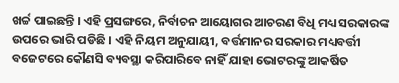ଖର୍ଚ୍ଚ ପାଇଛନ୍ତି । ଏହି ପ୍ରସଙ୍ଗରେ, ନିର୍ବାଚନ ଆୟୋଗର ଆଚରଣ ବିଧି ମଧ୍ୟ ସରକାରଙ୍କ ଉପରେ ଭାରି ପଡିଛି । ଏହି ନିୟମ ଅନୁଯାୟୀ, ବର୍ତ୍ତମାନର ସରକାର ମଧ୍ୟବର୍ତ୍ତୀ ବଜେଟରେ କୌଣସି ବ୍ୟବସ୍ଥା କରିପାରିବେ ନାହିଁ ଯାହା ଭୋଟରଙ୍କୁ ଆକର୍ଷିତ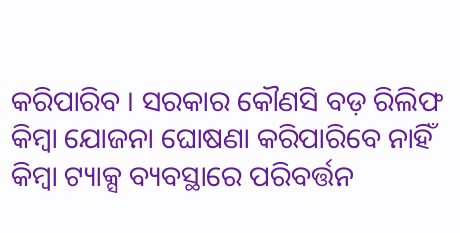କରିପାରିବ । ସରକାର କୌଣସି ବଡ଼ ରିଲିଫ କିମ୍ବା ଯୋଜନା ଘୋଷଣା କରିପାରିବେ ନାହିଁ କିମ୍ବା ଟ୍ୟାକ୍ସ ବ୍ୟବସ୍ଥାରେ ପରିବର୍ତ୍ତନ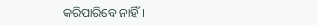କରିପାରିବେ ନାହିଁ ।